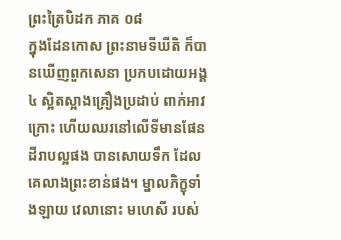ព្រះត្រៃបិដក ភាគ ០៨
ក្នុងដែនកោស ព្រះនាមទីឃីតិ ក៏បានឃើញពួកសេនា ប្រកបដោយអង្គ៤ ស្អិតស្អាងគ្រឿងប្រដាប់ ពាក់អាវក្រោះ ហើយឈរនៅលើទីមានផែនដីរាបល្អផង បានសោយទឹក ដែលគេលាងព្រះខាន់ផង។ ម្នាលភិក្ខុទាំងឡាយ វេលានោះ មហេសី របស់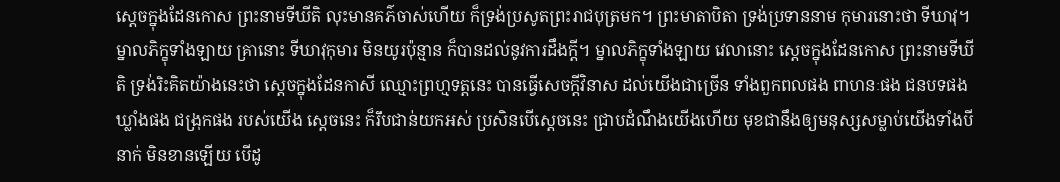ស្តេចក្នុងដែនកោស ព្រះនាមទីឃីតិ លុះមានគភ៌ចាស់ហើយ ក៏ទ្រង់ប្រសូតព្រះរាជបុត្រមក។ ព្រះមាតាបិតា ទ្រង់ប្រទាននាម កុមារនោះថា ទីឃាវុ។ ម្នាលភិក្ខុទាំងឡាយ គ្រានោះ ទីឃាវុកុមារ មិនយូរប៉ុន្មាន ក៏បានដល់នូវការដឹងក្តី។ ម្នាលភិក្ខុទាំងឡាយ វេលានោះ ស្តេចក្នុងដែនកោស ព្រះនាមទីឃីតិ ទ្រង់រិះគិតយ៉ាងនេះថា ស្តេចក្នុងដែនកាសី ឈ្មោះព្រហ្មទត្តនេះ បានធ្វើសេចក្តីវិនាស ដល់យើងជាច្រើន ទាំងពួកពលផង ពាហនៈផង ជនបទផង ឃ្លាំងផង ជង្រុកផង របស់យើង ស្តេចនេះ ក៏រឹបជាន់យកអស់ ប្រសិនបើស្តេចនេះ ជ្រាបដំណឹងយើងហើយ មុខជានឹងឲ្យមនុស្សសម្លាប់យើងទាំងបីនាក់ មិនខានឡើយ បើដូ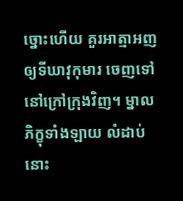ច្នោះហើយ គួរអាត្មាអញ ឲ្យទីឃាវុកុមារ ចេញទៅនៅក្រៅក្រុងវិញ។ ម្នាលភិក្ខុទាំងឡាយ លំដាប់នោះ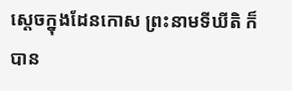ស្តេចក្នុងដែនកោស ព្រះនាមទីឃីតិ ក៏បាន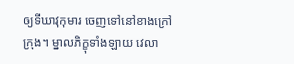ឲ្យទីឃាវុកុមារ ចេញទៅនៅខាងក្រៅក្រុង។ ម្នាលភិក្ខុទាំងឡាយ វេលា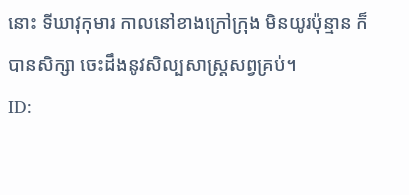នោះ ទីឃាវុកុមារ កាលនៅខាងក្រៅក្រុង មិនយូរប៉ុន្មាន ក៏បានសិក្សា ចេះដឹងនូវសិល្បសាស្ត្រសព្វគ្រប់។
ID: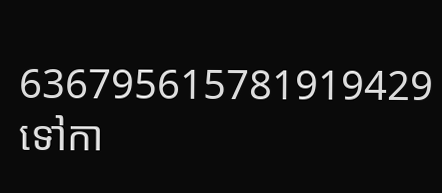636795615781919429
ទៅកា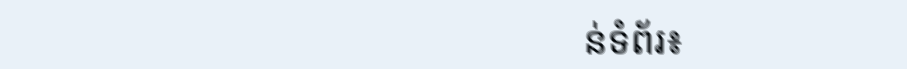ន់ទំព័រ៖